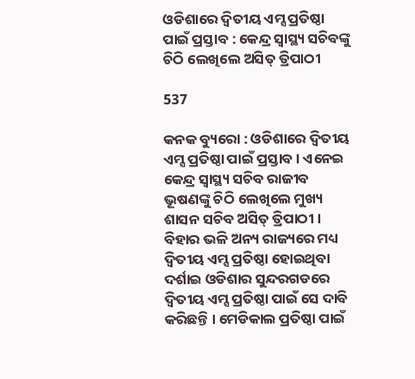ଓଡିଶାରେ ଦ୍ୱିତୀୟ ଏମ୍ସ ପ୍ରତିଷ୍ଠା ପାଇଁ ପ୍ରସ୍ତାବ : କେନ୍ଦ୍ର ସ୍ୱାସ୍ଥ୍ୟ ସଚିବଙ୍କୁ ଚିଠି ଲେଖିଲେ ଅସିତ୍ ତ୍ରିପାଠୀ

537

କନକ ବ୍ୟୁରୋ : ଓଡିଶାରେ ଦ୍ୱିତୀୟ ଏମ୍ସ ପ୍ରତିଷ୍ଠା ପାଇଁ ପ୍ରସ୍ତାବ । ଏନେଇ କେନ୍ଦ୍ର ସ୍ୱାସ୍ଥ୍ୟ ସଚିବ ରାଜୀବ ଭୂଷଣଙ୍କୁ ଚିଠି ଲେଖିଲେ ମୁଖ୍ୟ ଶାସନ ସଚିବ ଅସିତ୍ ତ୍ରିପାଠୀ । ବିହାର ଭଳି ଅନ୍ୟ ରାଜ୍ୟରେ ମଧ୍ୟ ଦ୍ୱିତୀୟ ଏମ୍ସ ପ୍ରତିଷ୍ଠା ହୋଇଥିବା ଦର୍ଶାଇ ଓଡିଶାର ସୁନ୍ଦରଗଡରେ ଦ୍ୱିତୀୟ ଏମ୍ସ ପ୍ରତିଷ୍ଠା ପାଇଁ ସେ ଦାବି କରିଛନ୍ତି । ମେଡିକାଲ ପ୍ରତିଷ୍ଠା ପାଇଁ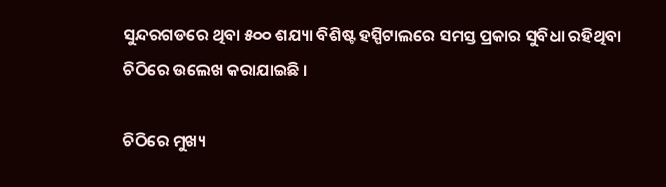ସୁନ୍ଦରଗଡରେ ଥିବା ୫୦୦ ଶଯ୍ୟା ବିଶିଷ୍ଟ ହସ୍ପିଟାଲରେ ସମସ୍ତ ପ୍ରକାର ସୁବିଧା ରହିଥିବା ଚିଠିରେ ଉଲେଖ କରାଯାଇଛି ।

ଚିଠିରେ ମୁଖ୍ୟ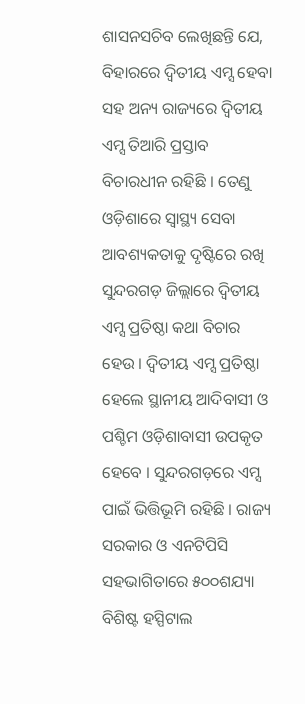ଶାସନସଚିବ ‌ଲେଖିଛନ୍ତି ଯେ, ବିହାରରେ ଦ୍ୱିତୀୟ ଏମ୍ସ ହେବା ସହ ଅନ୍ୟ ରାଜ୍ୟରେ ଦ୍ୱିତୀୟ ଏମ୍ସ ତିଆରି ପ୍ରସ୍ତାବ ବିଚାରଧୀନ ରହିଛି । ତେଣୁ ଓଡ଼ିଶ‌ାରେ ସ୍ୱାସ୍ଥ୍ୟ ସେବା ଆବଶ୍ୟକତାକୁ ଦୃଷ୍ଟିରେ ରଖି ସୁନ୍ଦରଗଡ଼ ଜିଲ୍ଲାରେ ଦ୍ୱିତୀୟ ଏମ୍ସ ପ୍ରତିଷ୍ଠା କଥା ବିଚାର ହେଉ । ଦ୍ୱିତୀୟ ଏମ୍ସ ପ୍ରତିଷ୍ଠା ହେଲେ ସ୍ଥାନୀୟ ଆଦିବାସୀ ଓ ପଶ୍ଚିମ ଓଡ଼ିଶାବାସୀ ଉପକୃତ ହେବେ । ସୁନ୍ଦରଗଡ଼ରେ ଏମ୍ସ ପାଇଁ ଭିତ୍ତିଭୂମି ରହିଛି । ରାଜ୍ୟ ସରକାର ଓ ଏନଟିପିସି ସହଭାଗିତାରେ ୫୦୦ଶଯ୍ୟା ବିଶିଷ୍ଟ ହସ୍ପିଟାଲ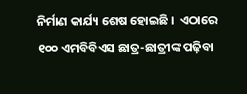ନିର୍ମାଣ କାର୍ଯ୍ୟ ଶେଷ ହୋଇଛି ।  ଏଠାରେ ୧୦୦ ଏମବିବିଏସ ଛାତ୍ର-ଛାତ୍ରୀଙ୍କ ପଢ଼ିବା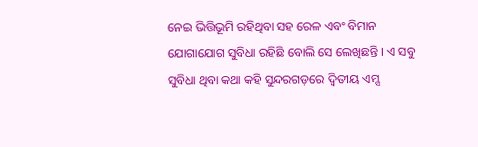ନେଇ ଭିତ୍ତିଭୂମି ରହିଥିବା ସହ ରେଳ ଏବଂ ବିମାନ ଯୋଗାଯୋଗ ସୁବିଧା ରହିଛି ବୋଲି ସେ ଲେଖିଛନ୍ତି । ଏ ସବୁ ସୁବିଧ‌ା ଥିବା କଥା କହି ସୁନ୍ଦରଗଡ଼ରେ ଦ୍ୱିତୀୟ ଏମ୍ସ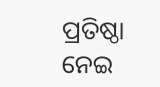ପ୍ରତିଷ୍ଠା ନେଇ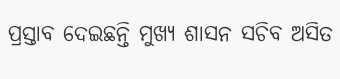ପ୍ରସ୍ତାବ ଦେଇଛନ୍ତି ମୁଖ୍ୟ ଶାସନ ସଚିବ ଅସିତ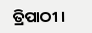ତ୍ରିପାଠୀ ।